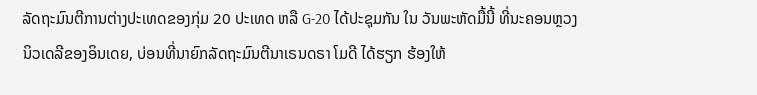ລັດຖະມົນຕີການຕ່າງປະເທດຂອງກຸ່ມ 20 ປະເທດ ຫລື G-20 ໄດ້ປະຊຸມກັນ ໃນ ວັນພະຫັດມື້ນີ້ ທີ່ນະຄອນຫຼວງນິວເດລີຂອງອິນເດຍ, ບ່ອນທີ່ນາຍົກລັດຖະມົນຕີນາເຣນດຣາ ໂມດີ ໄດ້ຮຽກ ຮ້ອງໃຫ້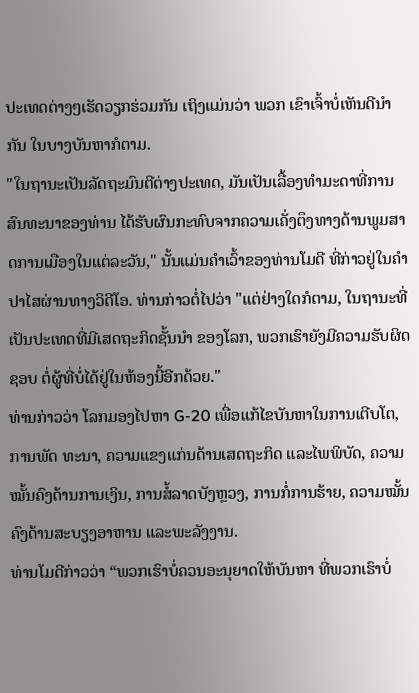ປະເທດຕ່າງໆເຮັດວຽກຮ່ວມກັນ ເຖິງແມ່ນວ່າ ພວກ ເຂົາເຈົ້າບໍ່ເຫັນດີນຳກັນ ໃນບາງບັນຫາກໍຕາມ.
"ໃນຖານະເປັນລັດຖະມົນຕີຕ່າງປະເທດ, ມັນເປັນເລື້ອງທຳມະດາທີ່ການສົນທະນາຂອງທ່ານ ໄດ້ຮັບຜົນກະທົບຈາກຄວາມເຄັ່ງຕຶງທາງດ້ານພູມສາດການເມືອງໃນແຕ່ລະວັນ," ນັ້ນແມ່ນຄຳເວົ້າຂອງທ່ານໂມດີ ທີ່ກ່າວຢູ່ໃນຄຳປາໄສຜ່ານທາງວິດີໂອ. ທ່ານກ່າວຕໍ່ໄປວ່າ "ແຕ່ຢ່າງໃດກໍຕາມ, ໃນຖານະທີ່ເປັນປະເທດທີ່ມີເສດຖະກິດຊັ້ນນໍາ ຂອງໂລກ, ພວກເຮົາຍັງມີຄວາມຮັບຜິດຊອບ ຕໍ່ຜູ້ທີ່ບໍ່ໄດ້ຢູ່ໃນຫ້ອງນີ້ອີກດ້ວຍ."
ທ່ານກ່າວວ່າ ໂລກມອງໄປຫາ G-20 ເພື່ອແກ້ໄຂບັນຫາໃນການເຕີບໂຕ, ການພັດ ທະນາ, ຄວາມແຂງແກ່ນດ້ານເສດຖະກິດ ແລະໄພພິບັດ, ຄວາມໝັ້ນຄົງດ້ານການເງິນ, ການສໍ້ລາດບັງຫຼວງ, ການກໍ່ການຮ້າຍ, ຄວາມໝັ້ນຄົງດ້ານສະບຽງອາຫານ ແລະພະລັງງານ.
ທ່ານໂມດີກ່າວວ່າ “ພວກເຮົາບໍ່ຄວນອະນຸຍາດໃຫ້ບັນຫາ ທີ່ພວກເຮົາບໍ່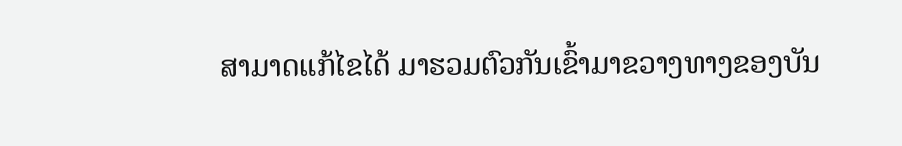ສາມາດແກ້ໄຂໄດ້ ມາຮວມຕົວກັນເຂົ້າມາຂວາງທາງຂອງບັນ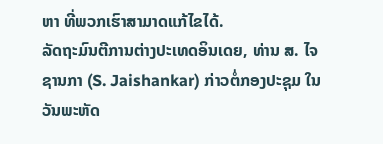ຫາ ທີ່ພວກເຮົາສາມາດແກ້ໄຂໄດ້.
ລັດຖະມົນຕີການຕ່າງປະເທດອິນເດຍ, ທ່ານ ສ. ໄຈຊານກາ (S. Jaishankar) ກ່າວຕໍ່ກອງປະຊຸມ ໃນວັນພະຫັດ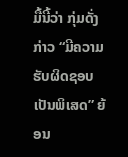ມື້ນີ້ວ່າ ກຸ່ມດັ່ງກ່າວ “ມີຄວາມຮັບຜິດຊອບເປັນພິເສດ” ຍ້ອນ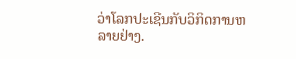ວ່າໂລກປະເຊີນກັບວິກິດການຫລາຍຢ່າງ.